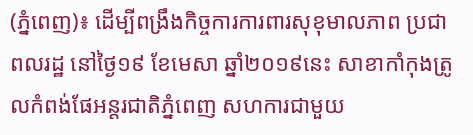(ភ្នំពេញ)៖ ដើម្បីពង្រឹងកិច្ចការការពារសុខុមាលភាព ប្រជាពលរដ្ឋ នៅថ្ងៃ១៩ ខែមេសា ឆ្នាំ២០១៩នេះ សាខាកាំកុងត្រូលកំពង់ផែអន្តរជាតិភ្នំពេញ សហការជាមួយ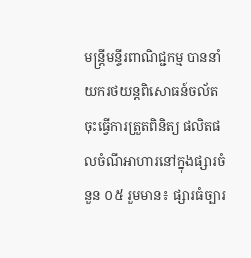មន្រ្តីមន្ទីរពាណិជ្ជកម្ម បាននាំយករថយន្តពិសោធន៍ចល័ត ចុះធ្វើការត្រួតពិនិត្យ ផលិតផលចំណីអាហារនៅក្នុងផ្សារចំនួន ០៥ រួមមាន៖ ផ្សារធំច្បារ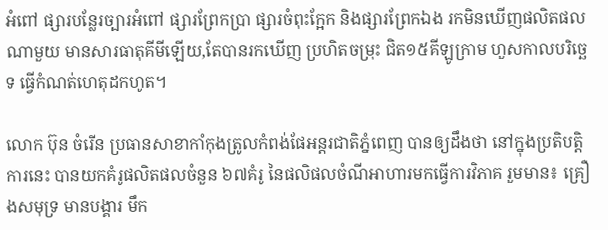អំពៅ ផ្សារបន្លែរច្បារអំពៅ ផ្សារព្រែកប្រា ផ្សារចំពុះក្អែក និងផ្សារព្រែកឯង រកមិនឃើញផលិតផលណាមួយ មានសារធាតុគីមីឡើយ,តែបានរកឃើញ ប្រហិតចម្រុះ ជិត១៥គីឡូក្រាម ហួសកាលបរិច្ឆេទ ធ្វើកំណត់ហេតុដកហូត។

លោក ប៊ុន ចំរើន ប្រធានសាខាកាំកុងត្រូលកំពង់ផែអន្តរជាតិភ្នំពេញ បានឲ្យដឹងថា នៅក្នុងប្រតិបត្តិការនេះ បានយកគំរូផលិតផលចំនួន ៦៧គំរូ នៃផលិផលចំណីអាហារមកធ្វើការវិភាគ រួមមាន៖ គ្រឿងសមុទ្រ មានបង្គារ មឹក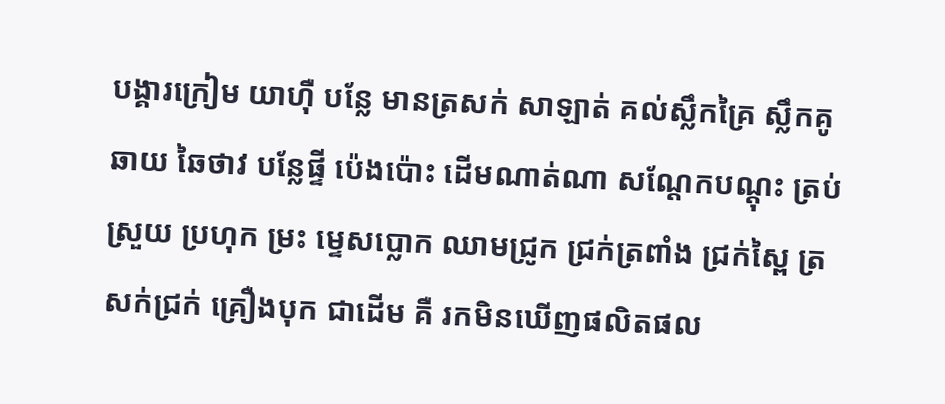បង្គារក្រៀម យាហ៊ឺ បន្លែ មានត្រសក់ សាឡាត់ គល់ស្លឹកគ្រៃ ស្លឹកគូឆាយ ឆៃថាវ បន្លែផ្ទី ប៉េងប៉ោះ ដើមណាត់ណា សណ្តែកបណ្តុះ ត្រប់ស្រួយ ប្រហុក ម្រះ ម្ទេសប្លោក ឈាមជ្រូក ជ្រក់ត្រពាំង ជ្រក់ស្ពៃ ត្រសក់ជ្រក់ គ្រឿងបុក ជាដើម គឺ រកមិនឃើញផលិតផល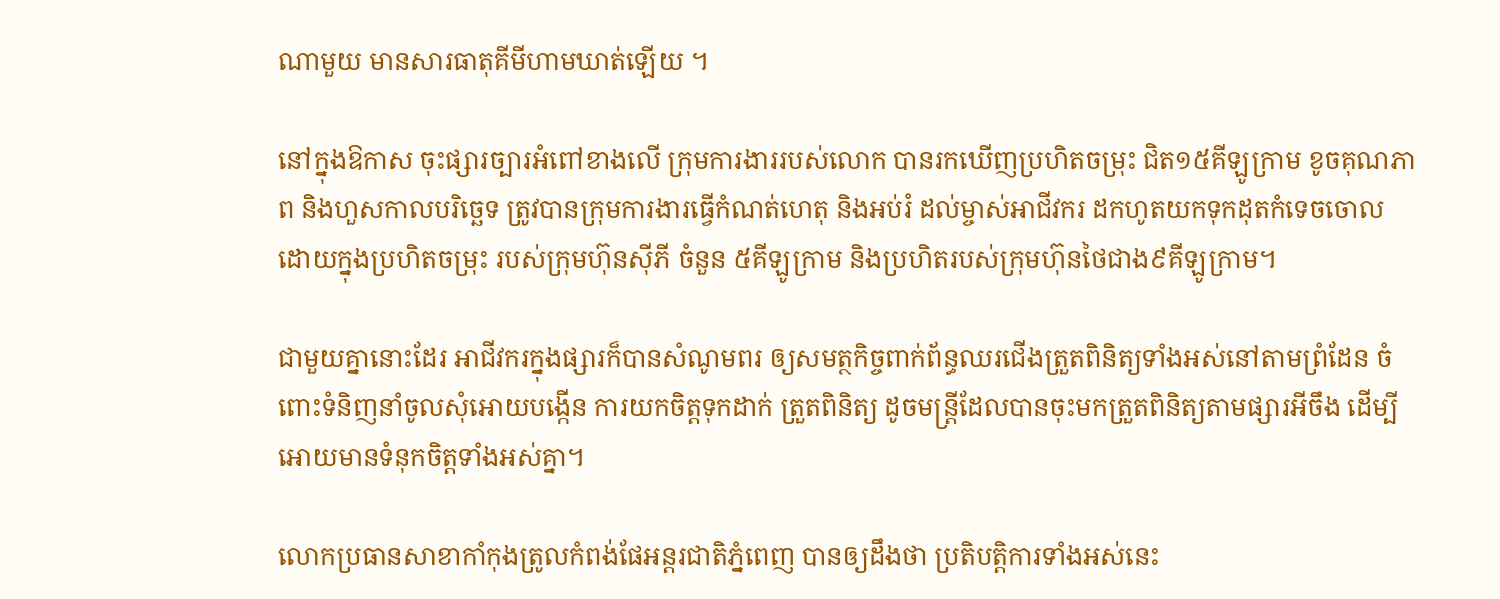ណាមួយ មានសារធាតុគីមីហាមឃាត់ឡើយ ។

នៅក្នុងឱកាស ចុះផ្សារច្បារអំពៅខាងលើ ក្រុមការងាររបស់លោក បានរកឃើញប្រហិតចម្រុះ ជិត១៥គីឡូក្រាម ខូចគុណភាព និងហួសកាលបរិច្ឆេទ ត្រូវបានក្រុមការងារធ្វើកំណត់ហេតុ និងអប់រំ ដល់ម្ចាស់អាជីវករ ដកហូតយកទុកដុតកំទេចចោល ដោយក្នុងប្រហិតចម្រុះ របស់ក្រុមហ៊ុនស៊ីភី ចំនួន ៥គីឡូក្រាម និងប្រហិតរបស់ក្រុមហ៊ុនថៃជាង៩គីឡូក្រាម។

ជាមួយគ្នានោះដែរ អាជីវករក្នុងផ្សារក៏បានសំណូមពរ ឲ្យសមត្ថកិច្ចពាក់ព័ន្ធឈរជើងត្រួតពិនិត្យទាំងអស់នៅតាមព្រំដែន ចំពោះទំនិញនាំចូលសុំអោយបង្កើន ការយកចិត្តទុកដាក់ ត្រួតពិនិត្យ ដូចមន្រ្តីដែលបានចុះមកត្រួតពិនិត្យតាមផ្សារអីចឹង ដើម្បីអោយមានទំនុកចិត្តទាំងអស់គ្នា។

លោកប្រធានសាខាកាំកុងត្រូលកំពង់ផែអន្តរជាតិភ្នំពេញ បានឲ្យដឹងថា ប្រតិបត្តិការទាំងអស់នេះ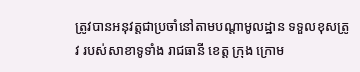ត្រូវបានអនុវត្តជាប្រចាំនៅតាមបណ្តាមូលដ្ឋាន ទទួលខុសត្រូវ របស់សាខាទូទាំង រាជធានី ខេត្ត ក្រុង ក្រោម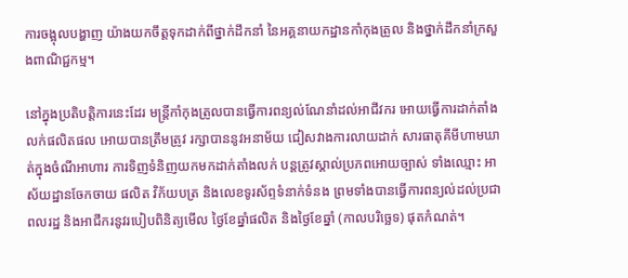ការចង្អុលបង្ហាញ យ៉ាងយកចឹត្តទុកដាក់ពីថ្នាក់ដឹកនាំ នៃអគ្គនាយកដ្ឋានកាំកុងត្រូល និងថ្នាក់ដឹកនាំក្រសួងពាណិជ្ជកម្ម។

នៅក្នុងប្រតិបត្តិការនេះដែរ មន្រ្តីកាំកុងត្រូលបានធ្វើការពន្យល់ណែនាំដល់អាជីវករ អោយធ្វើការដាក់តាំងលក់ផលិតផល អោយបានត្រឹមត្រូវ រក្សាបាននូវអនាម័យ ជៀសវាងការលាយដាក់ សារធាតុគីមីហាមឃាត់ក្នុងចំណីអាហារ ការទិញទំនិញយកមកដាក់តាំងលក់ បន្តត្រូវស្គាល់ប្រភពអោយច្បាស់ ទាំងឈ្មោះ អាស័យដ្ឋានចែកចាយ ផលិត វិក័យបត្រ និងលេខទូរស័ព្ទទំនាក់ទំនង ព្រមទាំងបានធ្វើការពន្យល់ដល់ប្រជាពលរដ្ឋ និងអាជីករនូវរបៀបពិនិត្យមើល ថ្ងៃខែឆ្នាំផលិត និងថ្ងៃខែឆ្នាំ (កាលបរិច្ឆេទ) ផុតកំណត់។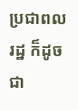ប្រជាពលរដ្ឋ ក៏ដូចជា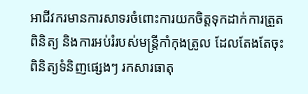អាជីវករមានការសាទរចំពោះការយកចិត្តទុកដាក់ការត្រួតពិនិត្យ និងការអប់រំរបស់មន្រ្តីកាំកុងត្រូល ដែលតែងតែចុះពិនិត្យទំនិញផ្សេងៗ រកសារធាតុ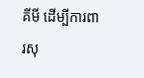គីមី ដើម្បីការពារសុ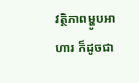វត្ថិភាពម្ហូបអាហារ ក៏ដូចជា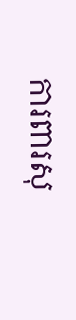ការពារសុ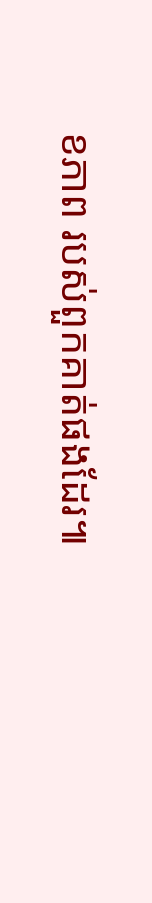ខភាព របស់ពួកគាត់ផងដែរ៕